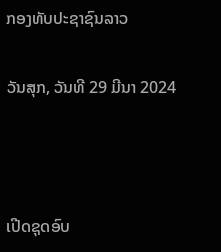ກອງທັບປະຊາຊົນລາວ

ວັນສຸກ, ວັນທີ 29 ມີນາ 2024



ເປີດຊຸດອົບ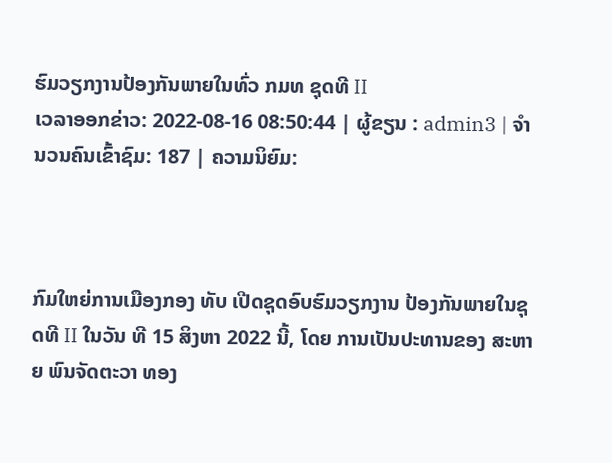ຮົມວຽກງານປ້ອງກັນພາຍໃນທົ່ວ ກມທ ຊຸດທີ II
ເວລາອອກຂ່າວ: 2022-08-16 08:50:44 | ຜູ້ຂຽນ : admin3 | ຈຳນວນຄົນເຂົ້າຊົມ: 187 | ຄວາມນິຍົມ:



ກົມໃຫຍ່ການເມືອງກອງ ທັບ ເປີດຊຸດອົບຮົມວຽກງານ ປ້ອງກັນພາຍໃນຊຸດທີ II ໃນວັນ ທີ 15 ສິງຫາ 2022 ນີ້, ໂດຍ ການເປັນປະທານຂອງ ສະຫາຍ ພົນຈັດຕະວາ ທອງ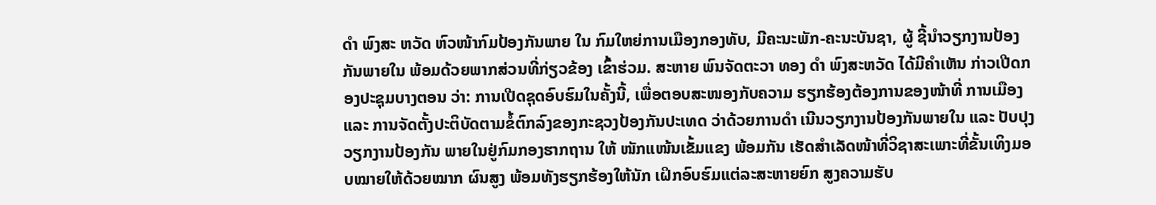ດຳ ພົງສະ ຫວັດ ຫົວໜ້າກົມປ້ອງກັນພາຍ ໃນ ກົມໃຫຍ່ການເມືອງກອງທັບ, ມີຄະນະພັກ-ຄະນະບັນຊາ, ຜູ້ ຊີ້ນຳວຽກງານປ້ອງກັນພາຍໃນ ພ້ອມດ້ວຍພາກສ່ວນທີ່ກ່ຽວຂ້ອງ ເຂົ້າຮ່ວມ. ສະຫາຍ ພົນຈັດຕະວາ ທອງ ດຳ ພົງສະຫວັດ ໄດ້ມີຄໍາເຫັນ ກ່າວເປີດກອງປະຊຸມບາງຕອນ ວ່າ: ການເປີດຊຸດອົບຮົມໃນຄັ້ງນີ້, ເພື່ອຕອບສະໜອງກັບຄວາມ ຮຽກຮ້ອງຕ້ອງການຂອງໜ້າທີ່ ການເມືອງ ແລະ ການຈັດຕັ້ງປະຕິບັດຕາມຂໍ້ຕົກລົງຂອງກະຊວງປ້ອງກັນປະເທດ ວ່າດ້ວຍການດຳ ເນີນວຽກງານປ້ອງກັນພາຍໃນ ແລະ ປັບປຸງວຽກງານປ້ອງກັນ ພາຍໃນຢູ່ກົມກອງຮາກຖານ ໃຫ້ ໜັກແໜ້ນເຂັ້ມແຂງ ພ້ອມກັນ ເຮັດສຳເລັດໜ້າທີ່ວິຊາສະເພາະທີ່ຂັ້ນເທິງມອບໝາຍໃຫ້ດ້ວຍໝາກ ຜົນສູງ ພ້ອມທັງຮຽກຮ້ອງໃຫ້ນັກ ເຝິກອົບຮົມແຕ່ລະສະຫາຍຍົກ ສູງຄວາມຮັບ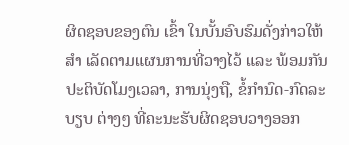ຜິດຊອບຂອງຕົນ ເຂົ້າ ໃນບັ້ນອົບຮົມດັ່ງກ່າວໃຫ້ສຳ ເລັດຕາມແຜນການທີ່ວາງໄວ້ ແລະ ພ້ອມກັນປະຕິບັດໂມງເວລາ, ການນຸ່ງຖື, ຂໍ້ກຳນົດ-ກົດລະບຽບ ຕ່າງໆ ທີ່ຄະນະຮັບຜິດຊອບວາງອອກ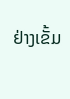ຢ່າງເຂັ້ມ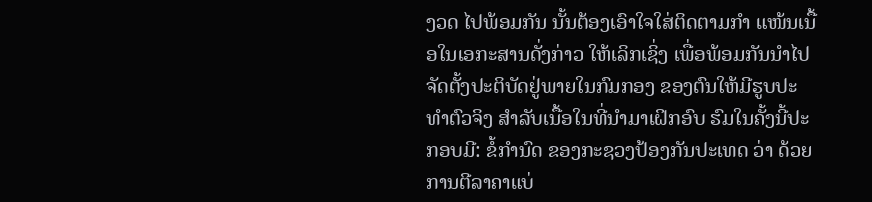ງວດ ໄປພ້ອມກັນ ນັ້ນຕ້ອງເອົາໃຈໃສ່ຕິດຕາມກຳ ແໜ້ນເນື້ອໃນເອກະສານດັ່ງກ່າວ ໃຫ້ເລິກເຊິ່ງ ເພື່ອພ້ອມກັນນຳໄປ ຈັດຕັ້ງປະຕິບັດຢູ່ພາຍໃນກົມກອງ ຂອງຕົນໃຫ້ມີຮູບປະທຳຕົວຈິງ ສຳລັບເນື້ອໃນທີ່ນຳມາເຝິກອົບ ຮົມໃນຄັ້ງນີ້ປະກອບມີ: ຂໍ້ກຳນົດ ຂອງກະຊວງປ້ອງກັນປະເທດ ວ່າ ດ້ວຍການຕີລາຄາແບ່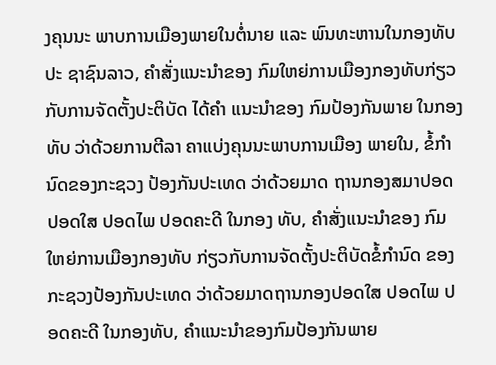ງຄຸນນະ ພາບການເມືອງພາຍໃນຕໍ່ນາຍ ແລະ ພົນທະຫານໃນກອງທັບປະ ຊາຊົນລາວ, ຄຳສັ່ງແນະນຳຂອງ ກົມໃຫຍ່ການເມືອງກອງທັບກ່ຽວ ກັບການຈັດຕັ້ງປະຕິບັດ ໄດ້ຄໍາ ແນະນໍາຂອງ ກົມປ້ອງກັນພາຍ ໃນກອງທັບ ວ່າດ້ວຍການຕີລາ ຄາແບ່ງຄຸນນະພາບການເມືອງ ພາຍໃນ, ຂໍ້ກໍານົດຂອງກະຊວງ ປ້ອງກັນປະເທດ ວ່າດ້ວຍມາດ ຖານກອງສມາປອດ ປອດໃສ ປອດໄພ ປອດຄະດີ ໃນກອງ ທັບ, ຄໍາສັ່ງແນະນຳຂອງ ກົມ ໃຫຍ່ການເມືອງກອງທັບ ກ່ຽວກັບການຈັດຕັ້ງປະຕິບັດຂໍ້ກຳນົດ ຂອງກະຊວງປ້ອງກັນປະເທດ ວ່າດ້ວຍມາດຖານກອງປອດໃສ ປອດໄພ ປອດຄະດີ ໃນກອງທັບ, ຄຳແນະນຳຂອງກົມປ້ອງກັນພາຍ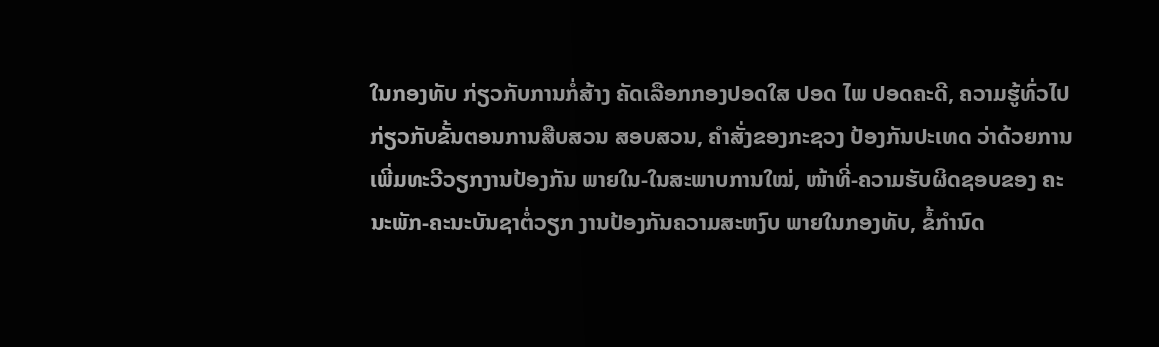ໃນກອງທັບ ກ່ຽວກັບການກໍ່ສ້າງ ຄັດເລືອກກອງປອດໃສ ປອດ ໄພ ປອດຄະດີ, ຄວາມຮູ້ທົ່ວໄປ ກ່ຽວກັບຂັ້ນຕອນການສືບສວນ ສອບສວນ, ຄຳສັ່ງຂອງກະຊວງ ປ້ອງກັນປະເທດ ວ່າດ້ວຍການ ເພີ່ມທະວີວຽກງານປ້ອງກັນ ພາຍໃນ-ໃນສະພາບການໃໝ່, ໜ້າທີ່-ຄວາມຮັບຜິດຊອບຂອງ ຄະນະພັກ-ຄະນະບັນຊາຕໍ່ວຽກ ງານປ້ອງກັນຄວາມສະຫງົບ ພາຍໃນກອງທັບ, ຂໍ້ກໍານົດ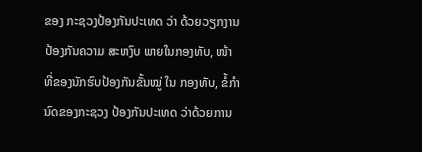ຂອງ ກະຊວງປ້ອງກັນປະເທດ ວ່າ ດ້ວຍວຽກງານປ້ອງກັນຄວາມ ສະຫງົບ ພາຍໃນກອງທັບ, ໜ້າ ທີ່ຂອງນັກຮົບປ້ອງກັນຂັ້ນໝູ່ ໃນ ກອງທັບ, ຂໍ້ກຳນົດຂອງກະຊວງ ປ້ອງກັນປະເທດ ວ່າດ້ວຍການ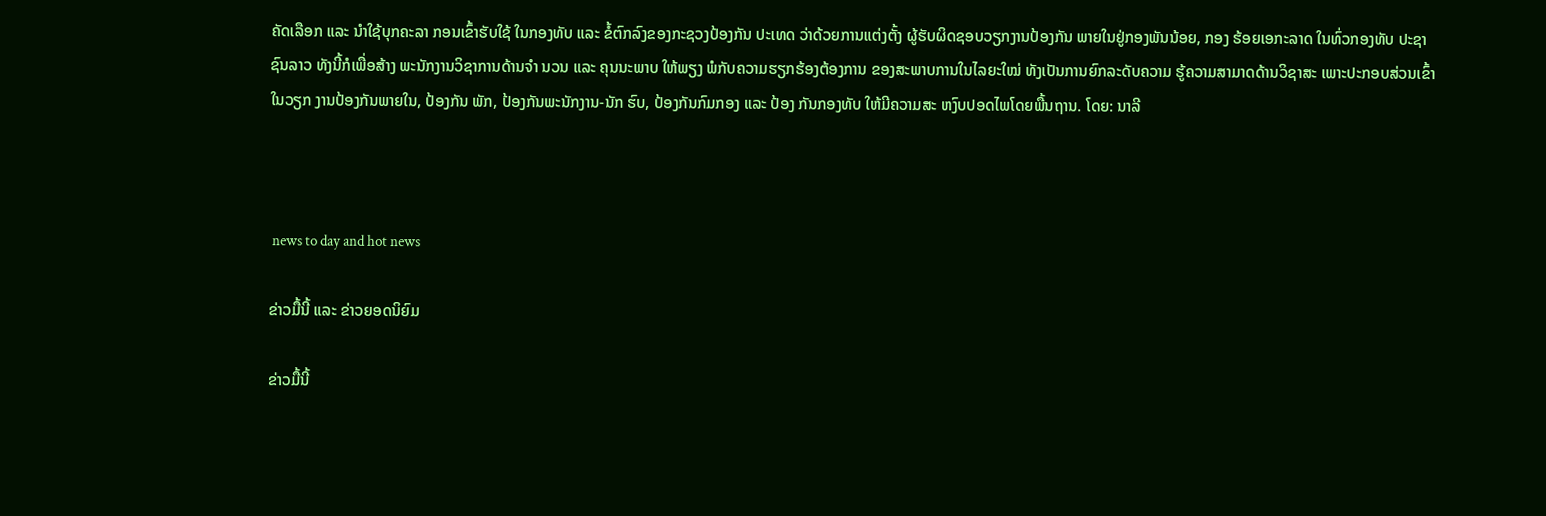ຄັດເລືອກ ແລະ ນຳໃຊ້ບຸກຄະລາ ກອນເຂົ້າຮັບໃຊ້ ໃນກອງທັບ ແລະ ຂໍ້ຕົກລົງຂອງກະຊວງປ້ອງກັນ ປະເທດ ວ່າດ້ວຍການແຕ່ງຕັ້ງ ຜູ້ຮັບຜິດຊອບວຽກງານປ້ອງກັນ ພາຍໃນຢູ່ກອງພັນນ້ອຍ, ກອງ ຮ້ອຍເອກະລາດ ໃນທົ່ວກອງທັບ ປະຊາຊົນລາວ ທັງນີ້ກໍເພື່ອສ້າງ ພະນັກງານວິຊາການດ້ານຈຳ ນວນ ແລະ ຄຸນນະພາບ ໃຫ້ພຽງ ພໍກັບຄວາມຮຽກຮ້ອງຕ້ອງການ ຂອງສະພາບການໃນໄລຍະໃໝ່ ທັງເປັນການຍົກລະດັບຄວາມ ຮູ້ຄວາມສາມາດດ້ານວິຊາສະ ເພາະປະກອບສ່ວນເຂົ້າໃນວຽກ ງານປ້ອງກັນພາຍໃນ, ປ້ອງກັນ ພັກ, ປ້ອງກັນພະນັກງານ-ນັກ ຮົບ, ປ້ອງກັນກົມກອງ ແລະ ປ້ອງ ກັນກອງທັບ ໃຫ້ມີຄວາມສະ ຫງົບປອດໄພໂດຍພື້ນຖານ. ໂດຍ: ນາລີ



 news to day and hot news

ຂ່າວມື້ນີ້ ແລະ ຂ່າວຍອດນິຍົມ

ຂ່າວມື້ນີ້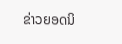ຂ່າວຍອດນິ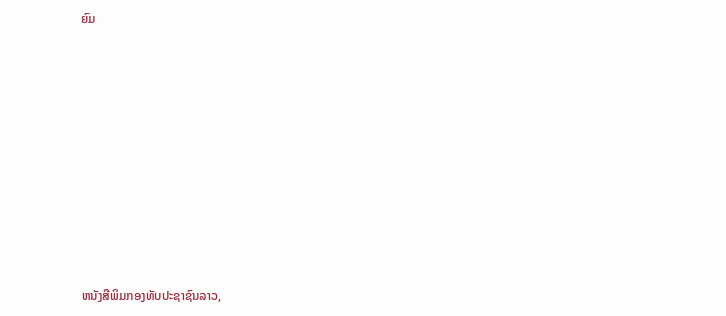ຍົມ













ຫນັງສືພິມກອງທັບປະຊາຊົນລາວ,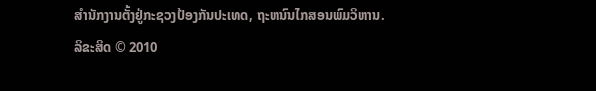ສຳນັກງານຕັ້ງຢູ່ກະຊວງປ້ອງກັນປະເທດ, ຖະຫນົນໄກສອນພົມວິຫານ.
ລິຂະສິດ © 2010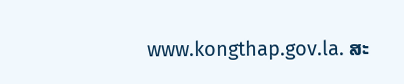www.kongthap.gov.la. ສະ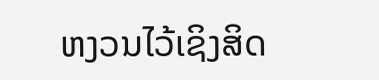ຫງວນໄວ້ເຊິງສິດ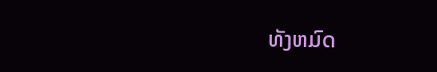ທັງຫມົດ